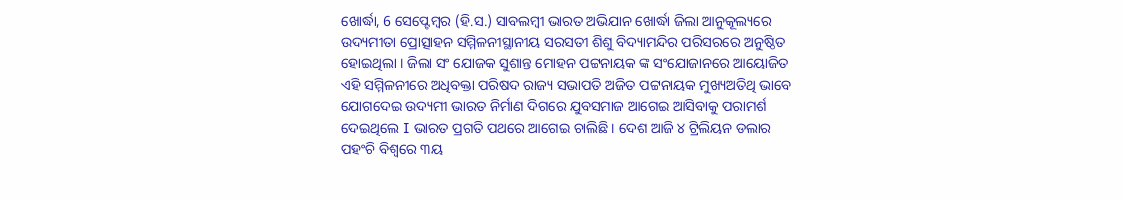ଖୋର୍ଦ୍ଧା, 6 ସେପ୍ଟେମ୍ବର (ହି.ସ.) ସାବଲମ୍ବୀ ଭାରତ ଅଭିଯାନ ଖୋର୍ଦ୍ଧା ଜିଲା ଆନୁକୂଲ୍ୟରେ ଉଦ୍ୟମୀତା ପ୍ରୋତ୍ସାହନ ସମ୍ମିଳନୀସ୍ଥାନୀୟ ସରସତୀ ଶିଶୁ ବିଦ୍ୟାମନ୍ଦିର ପରିସରରେ ଅନୁଷ୍ଠିତ ହୋଇଥିଲା । ଜିଲା ସଂ ଯୋଜକ ସୁଶାନ୍ତ ମୋହନ ପଟ୍ଟନାୟକ ଙ୍କ ସଂଯୋଜାନରେ ଆୟୋଜିତ ଏହି ସମ୍ମିଳନୀରେ ଅଧିବକ୍ତା ପରିଷଦ ରାଜ୍ୟ ସଭାପତି ଅଜିତ ପଟ୍ଟନାୟକ ମୁଖ୍ୟଅତିଥି ଭାବେ ଯୋଗଦେଇ ଉଦ୍ୟମୀ ଭାରତ ନିର୍ମାଣ ଦିଗରେ ଯୁବସମାଜ ଆଗେଇ ଆସିବାକୁ ପରାମର୍ଶ ଦେଇଥିଲେ I ଭାରତ ପ୍ରଗତି ପଥରେ ଆଗେଇ ଚାଲିଛି । ଦେଶ ଆଜି ୪ ଟ୍ରିଲିୟନ ଡଲାର ପହଂଚି ବିଶ୍ବରେ ୩ୟ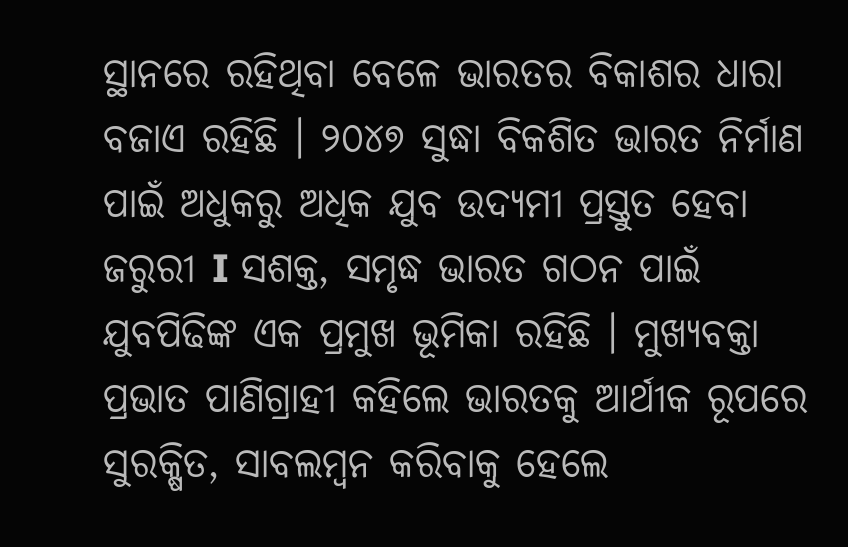ସ୍ଥାନରେ ରହିଥିବା ବେଳେ ଭାରତର ବିକାଶର ଧାରା ବଜାଏ ରହିଛି । ୨୦୪୭ ସୁଦ୍ଧା ବିକଶିତ ଭାରତ ନିର୍ମାଣ ପାଇଁ ଅଧୁକରୁ ଅଧିକ ଯୁବ ଉଦ୍ୟମୀ ପ୍ରସ୍ତୁତ ହେବା ଜରୁରୀ I ସଶକ୍ତ, ସମୃଦ୍ଧ ଭାରତ ଗଠନ ପାଇଁ ଯୁବପିଢିଙ୍କ ଏକ ପ୍ରମୁଖ ଭୂମିକା ରହିଛି । ମୁଖ୍ୟବକ୍ତା ପ୍ରଭାତ ପାଣିଗ୍ରାହୀ କହିଲେ ଭାରତକୁ ଆର୍ଥୀକ ରୂପରେ ସୁରକ୍ଷିତ, ସାବଲମ୍ବନ କରିବାକୁ ହେଲେ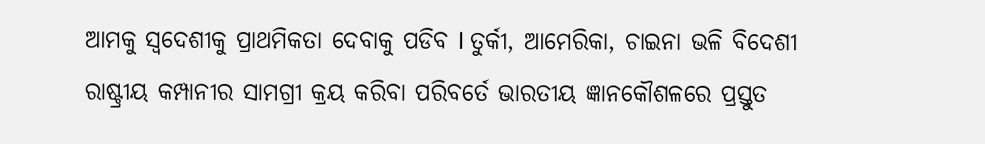ଆମକୁ ସ୍ବଦେଶୀକୁ ପ୍ରାଥମିକତା ଦେବାକୁ ପଡିବ I ତୁର୍କୀ, ଆମେରିକା, ଚାଇନା ଭଳି ବିଦେଶୀ ରାଷ୍ଟ୍ରୀୟ କମ୍ପାନୀର ସାମଗ୍ରୀ କ୍ରୟ କରିବା ପରିବର୍ତେ ଭାରତୀୟ ଜ୍ଞାନକୌଶଳରେ ପ୍ରସ୍ତୁତ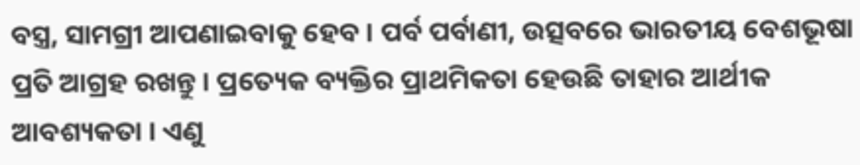ବସ୍ତ୍ର, ସାମଗ୍ରୀ ଆପଣାଇବାକୁ ହେବ । ପର୍ବ ପର୍ବାଣୀ, ଉତ୍ସବରେ ଭାରତୀୟ ବେଶଭୂଷା ପ୍ରତି ଆଗ୍ରହ ରଖନ୍ତୁ । ପ୍ରତ୍ୟେକ ବ୍ୟକ୍ତିର ପ୍ରାଥମିକତା ହେଉଛି ତାହାର ଆର୍ଥୀକ ଆବଶ୍ୟକତା । ଏଣୁ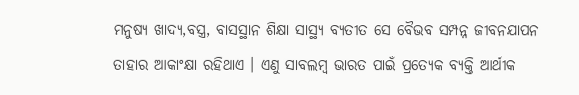ମନୁଷ୍ୟ ଖାଦ୍ୟ,ବସ୍ତ୍ର, ବାସସ୍ଥାନ ଶିକ୍ଷା ସାସ୍ଥ୍ୟ ବ୍ୟତୀତ ସେ ବୈଭବ ସମ୍ପନ୍ନ ଜୀବନଯାପନ ତାହାର ଆକାଂକ୍ଷା ରହିଥାଏ । ଏଣୁ ସାବଲମ୍ବ ଭାରତ ପାଇଁ ପ୍ରତ୍ୟେକ ବ୍ୟକ୍ତି ଆର୍ଥୀକ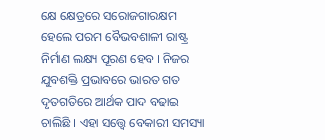କ୍ଷେ କ୍ଷେତ୍ରରେ ସରୋଜଗାରକ୍ଷମ ହେଲେ ପରମ ବୈଭବଶାଳୀ ରାଷ୍ଟ୍ର ନିର୍ମାଣ ଲକ୍ଷ୍ୟ ପୂରଣ ହେବ । ନିଜର ଯୁବଶକ୍ତି ପ୍ରଭାବରେ ଭାରତ ଗତ ଦୃତଗତିରେ ଆର୍ଥକ ପାଦ ବଢାଇ ଚାଲିଛି । ଏହା ସତ୍ତ୍ୱେ ବେକାରୀ ସମସ୍ୟା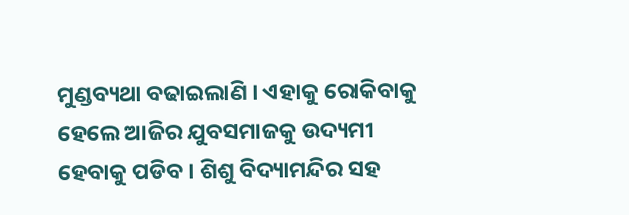ମୁଣ୍ଡବ୍ୟଥା ବଢାଇଲାଣି । ଏହାକୁ ରୋକିବାକୁ ହେଲେ ଆଜିର ଯୁବସମାଜକୁ ଉଦ୍ୟମୀ ହେବାକୁ ପଡିବ । ଶିଶୁ ବିଦ୍ୟାମନ୍ଦିର ସହ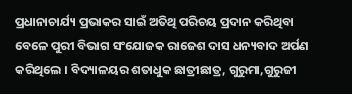ପ୍ରଧାନାଚାର୍ଯ୍ୟ ପ୍ରଭାକର ସାଇଁ ଅତିଥି ପରିଚୟ ପ୍ରଦାନ କରିଥିବା ବେଳେ ପୁରୀ ବିଭାଗ ସଂଯୋଜକ ରାଜେଶ ଦାସ ଧନ୍ୟବାଦ ଅର୍ପଣ କରିଥିଲେ । ବିଦ୍ୟାଳୟର ଶତାଧୁକ ଛାତ୍ରୀଛାତ୍ର, ଗୁରୁମା,ଗୁରୁଜୀ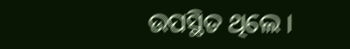ଉପସ୍ଥିତ ଥିଲେ ।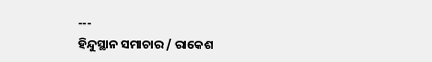---
ହିନ୍ଦୁସ୍ଥାନ ସମାଚାର / ରାକେଶ